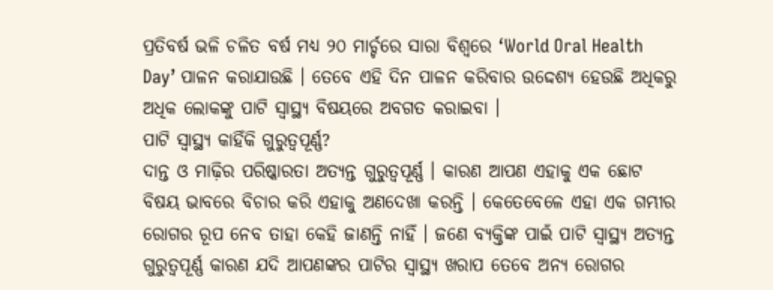ପ୍ରତିବର୍ଷ ଭଳି ଚଳିତ ବର୍ଷ ମଧ୍ୟ ୨୦ ମାର୍ଚ୍ଚରେ ସାରା ବିଶ୍ୱରେ ‘World Oral Health Day’ ପାଳନ କରାଯାଉଛି । ତେବେ ଏହି ଦିନ ପାଳନ କରିବାର ଉଦ୍ଦେଶ୍ୟ ହେଉଛି ଅଧିକରୁ ଅଧିକ ଲୋକଙ୍କୁ ପାଟି ସ୍ୱାସ୍ଥ୍ୟ ବିଷୟରେ ଅବଗତ କରାଇବା ।
ପାଟି ସ୍ୱାସ୍ଥ୍ୟ କାହିଁକି ଗୁରୁତ୍ୱପୂର୍ଣ୍ଣ?
ଦାନ୍ତ ଓ ମାଢ଼ିର ପରିଷ୍କାରତା ଅତ୍ୟନ୍ତ ଗୁରୁତ୍ୱପୂର୍ଣ୍ଣ । କାରଣ ଆପଣ ଏହାକୁ ଏକ ଛୋଟ ବିଷୟ ଭାବରେ ବିଚାର କରି ଏହାକୁ ଅଣଦେଖା କରନ୍ତି । କେତେବେଳେ ଏହା ଏକ ଗମ୍ଭୀର ରୋଗର ରୂପ ନେବ ତାହା କେହି ଜାଣନ୍ତି ନାହିଁ । ଜଣେ ବ୍ୟକ୍ତିଙ୍କ ପାଇଁ ପାଟି ସ୍ୱାସ୍ଥ୍ୟ ଅତ୍ୟନ୍ତ ଗୁରୁତ୍ୱପୂର୍ଣ୍ଣ କାରଣ ଯଦି ଆପଣଙ୍କର ପାଟିର ସ୍ୱାସ୍ଥ୍ୟ ଖରାପ ତେବେ ଅନ୍ୟ ରୋଗର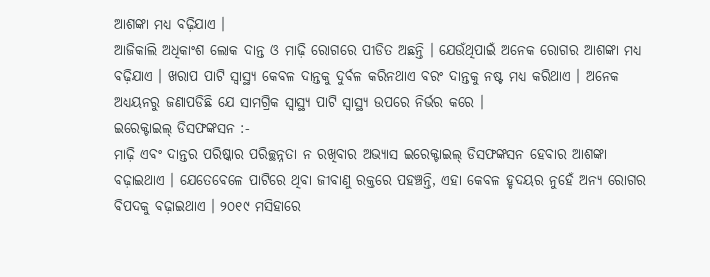ଆଶଙ୍କା ମଧ୍ୟ ବଢ଼ିଯାଏ ।
ଆଜିକାଲି ଅଧିକାଂଶ ଲୋକ ଦାନ୍ତ ଓ ମାଢ଼ି ରୋଗରେ ପୀଡିତ ଅଛନ୍ତି । ଯେଉଁଥିପାଇଁ ଅନେକ ରୋଗର ଆଶଙ୍କା ମଧ୍ୟ ବଢ଼ିଯାଏ । ଖରାପ ପାଟି ସ୍ୱାସ୍ଥ୍ୟ କେବଳ ଦାନ୍ତକୁ ଦୁର୍ବଳ କରିନଥାଏ ବରଂ ଦାନ୍ତକୁ ନଷ୍ଟ ମଧ୍ୟ କରିଥାଏ । ଅନେକ ଅଧ୍ୟୟନରୁ ଜଣାପଡିଛି ଯେ ସାମଗ୍ରିକ ସ୍ୱାସ୍ଥ୍ୟ ପାଟି ସ୍ୱାସ୍ଥ୍ୟ ଉପରେ ନିର୍ଭର କରେ ।
ଇରେକ୍ଟାଇଲ୍ ଡିସଫଙ୍କସନ :-
ମାଢ଼ି ଏବଂ ଦାନ୍ତର ପରିଷ୍କାର ପରିଚ୍ଛନ୍ନତା ନ ରଖିବାର ଅଭ୍ୟାସ ଇରେକ୍ଟାଇଲ୍ ଡିସଫଙ୍କସନ ହେବାର ଆଶଙ୍କା ବଢ଼ାଇଥାଏ । ଯେତେବେଳେ ପାଟିରେ ଥିବା ଜୀବାଣୁ ରକ୍ତରେ ପହଞ୍ଚନ୍ତି, ଏହା କେବଳ ହୃଦୟର ନୁହେଁ ଅନ୍ୟ ରୋଗର ବିପଦକୁ ବଢ଼ାଇଥାଏ । ୨୦୧୯ ମସିହାରେ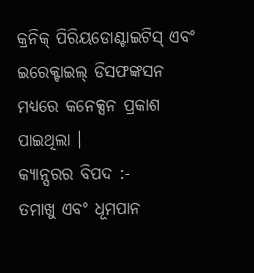କ୍ରନିକ୍ ପିରିୟଡୋଣ୍ଟାଇଟିସ୍ ଏବଂ ଇରେକ୍ଟାଇଲ୍ ଡିସଫଙ୍କସନ ମଧ୍ୟରେ କନେକ୍ସନ ପ୍ରକାଶ ପାଇଥିଲା ।
କ୍ୟାନ୍ସରର ବିପଦ :-
ତମାଖୁ ଏବଂ ଧୂମପାନ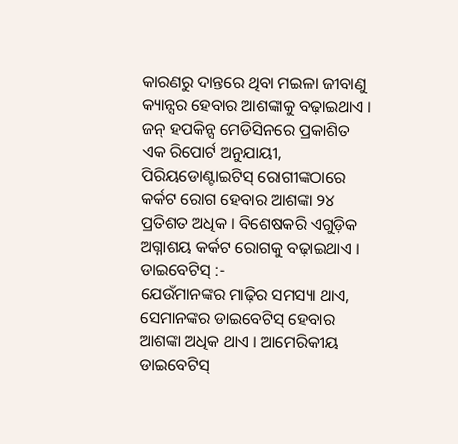କାରଣରୁ ଦାନ୍ତରେ ଥିବା ମଇଳା ଜୀବାଣୁ କ୍ୟାନ୍ସର ହେବାର ଆଶଙ୍କାକୁ ବଢ଼ାଇଥାଏ । ଜନ୍ ହପକିନ୍ସ ମେଡିସିନରେ ପ୍ରକାଶିତ ଏକ ରିପୋର୍ଟ ଅନୁଯାୟୀ, ପିରିୟଡୋଣ୍ଟାଇଟିସ୍ ରୋଗୀଙ୍କଠାରେ କର୍କଟ ରୋଗ ହେବାର ଆଶଙ୍କା ୨୪ ପ୍ରତିଶତ ଅଧିକ । ବିଶେଷକରି ଏଗୁଡ଼ିକ ଅଗ୍ନାଶୟ କର୍କଟ ରୋଗକୁ ବଢ଼ାଇଥାଏ ।
ଡାଇବେଟିସ୍ :-
ଯେଉଁମାନଙ୍କର ମାଢ଼ିର ସମସ୍ୟା ଥାଏ, ସେମାନଙ୍କର ଡାଇବେଟିସ୍ ହେବାର ଆଶଙ୍କା ଅଧିକ ଥାଏ । ଆମେରିକୀୟ ଡାଇବେଟିସ୍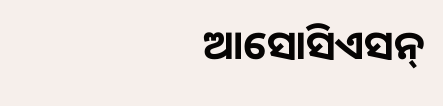ଆସୋସିଏସନ୍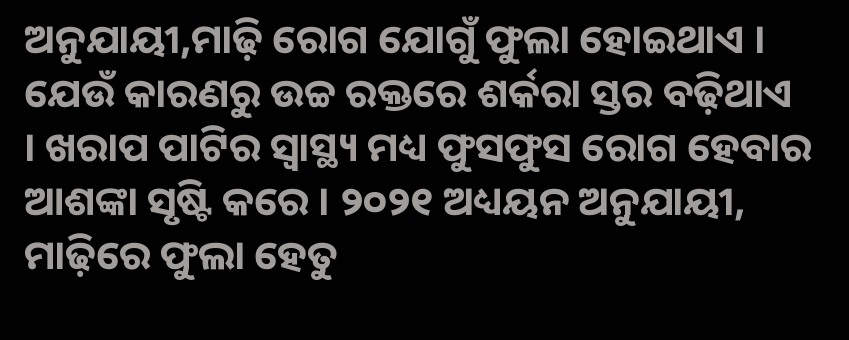ଅନୁଯାୟୀ,ମାଢ଼ି ରୋଗ ଯୋଗୁଁ ଫୁଲା ହୋଇଥାଏ । ଯେଉଁ କାରଣରୁ ଉଚ୍ଚ ରକ୍ତରେ ଶର୍କରା ସ୍ତର ବଢ଼ିଥାଏ । ଖରାପ ପାଟିର ସ୍ୱାସ୍ଥ୍ୟ ମଧ୍ୟ ଫୁସଫୁସ ରୋଗ ହେବାର ଆଶଙ୍କା ସୃଷ୍ଟି କରେ । ୨୦୨୧ ଅଧ୍ୟୟନ ଅନୁଯାୟୀ, ମାଢ଼ିରେ ଫୁଲା ହେତୁ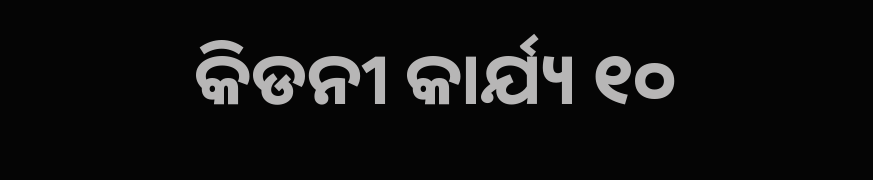କିଡନୀ କାର୍ଯ୍ୟ ୧୦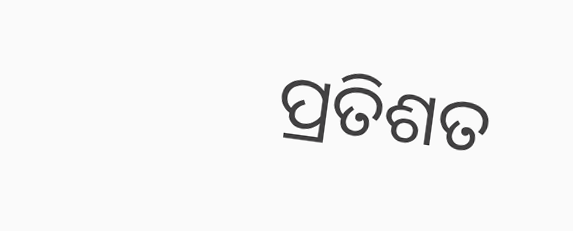ପ୍ରତିଶତ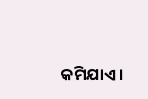କମିଯାଏ ।